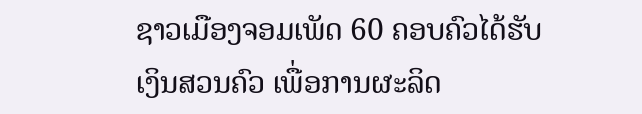ຊາວເມືອງຈອມເພັດ 60 ຄອບຄົວໄດ້ຮັບເງິນສວນຄົວ ເພື່ອການຜະລິດ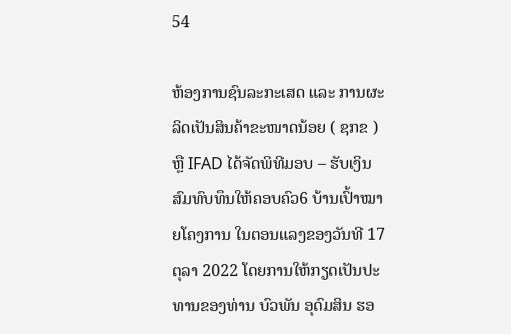54

ຫ້ອງການຊົນລະກະເສດ ແລະ ການຜະລິດເປັນສິນຄ້າຂະໜາດນ້ອຍ ( ຊກຂ ) ຫຼື IFAD ໄດ້ຈັດພິທີມອບ – ຮັບເງິນສົມທົບທຶນໃຫ້ຄອບຄົວ6 ບ້ານເປົ້າໝາຍໂຄງການ ໃນຕອນແລງຂອງວັນທີ 17 ຕຸລາ 2022 ໂດຍການໃຫ້ກຽດເປັນປະທານຂອງທ່ານ ບົວພັນ ອຸດົມສິນ ຮອ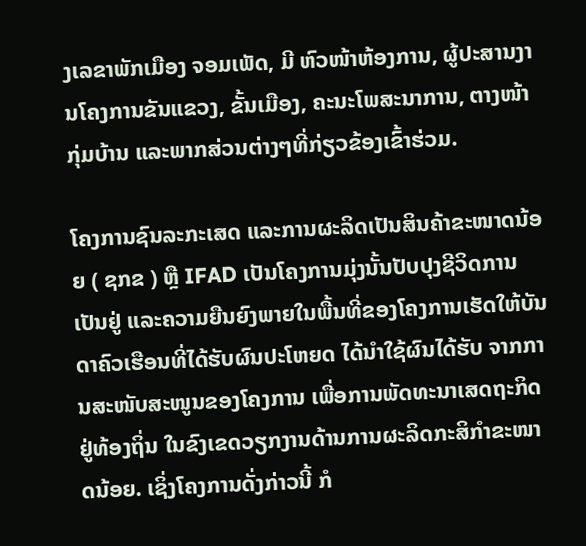ງເລຂາພັກເມືອງ ຈອມເພັດ, ມີ ຫົວໜ້າຫ້ອງການ, ຜູ້ປະສານງານໂຄງການຂັນແຂວງ, ຂັ້ນເມືອງ, ຄະນະໂພສະນາການ, ຕາງໜ້າກຸ່ມບ້ານ ແລະພາກສ່ວນຕ່າງໆທີ່ກ່ຽວຂ້ອງເຂົ້າຮ່ວມ.

ໂຄງການຊົນລະກະເສດ ແລະການຜະລິດເປັນສິນຄ້າຂະໜາດນ້ອຍ ( ຊກຂ ) ຫຼື IFAD ເປັນໂຄງການມຸ່ງນັ້ນປັບປຸງຊີວິດການເປັນຢູ່ ແລະຄວາມຍືນຍົງພາຍໃນພື້ນທີ່ຂອງໂຄງການເຮັດໃຫ້ບັນດາຄົວເຮືອນທີ່ໄດ້ຮັບຜົນປະໂຫຍດ ໄດ້ນໍາໃຊ້ຜົນໄດ້ຮັບ ຈາກການສະໜັບສະໜູນຂອງໂຄງການ ເພື່ອການພັດທະນາເສດຖະກິດຢູ່ທ້ອງຖິ່ນ ໃນຂົງເຂດວຽກງານດ້ານການຜະລິດກະສິກໍາຂະໜາດນ້ອຍ. ເຊິ່ງໂຄງການດັ່ງກ່າວນີ້ ກໍ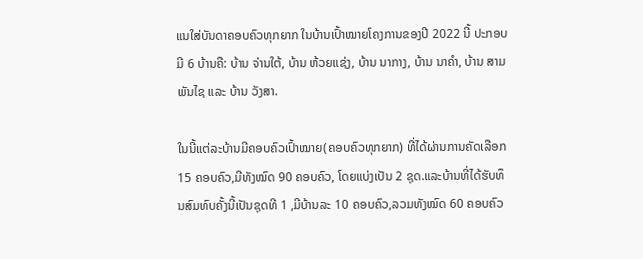ແນໃສ່ບັນດາຄອບຄົວທຸກຍາກ ໃນບ້ານເປົ້າໝາຍໂຄງການຂອງປີ 2022 ນີ້ ປະກອບມີ 6 ບ້ານຄື: ບ້ານ ຈ່ານໃຕ້, ບ້ານ ຫ້ວຍແຊ່ງ, ບ້ານ ນາກາງ, ບ້ານ ນາຄຳ, ບ້ານ ສາມພັນໄຊ ແລະ ບ້ານ ວັງສາ.

ໃນນີ້ແຕ່ລະບ້ານມີຄອບຄົວເປົ້າໝາຍ(ຄອບຄົວທຸກຍາກ) ທີ່ໄດ້ຜ່ານການຄັດເລືອກ 15 ຄອບຄົວ,ມີທັງໝົດ 90 ຄອບຄົວ, ໂດຍແບ່ງເປັນ 2 ຊຸດ.ແລະບ້ານທີ່ໄດ້ຮັບທຶນສົມທົບຄັ້ງນີ້ເປັນຊຸດທີ 1 ,ມີບ້ານລະ 10 ຄອບຄົວ,ລວມທັງໝົດ 60 ຄອບຄົວ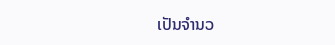ເປັນຈໍານວ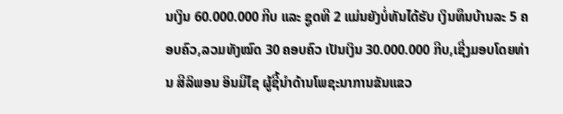ນເງິນ 60.000.000 ກີບ ແລະ ຊູດທີ 2 ແມ່ນຍັງບໍ່ທັນໄດ້ຮັບ ເງິນທຶນບ້ານລະ 5 ຄອບຄົວ,ລວມທັງໝົດ 30 ຄອບຄົວ ເປັນເງິນ 30.000.000 ກີບ,ເຊີ່ງມອບໂດຍທ່ານ ສີລິພອນ ອິນມີໄຊ ຜູ້ຊີ້ນຳດ້ານໂພຊະນາການຂັນແຂວ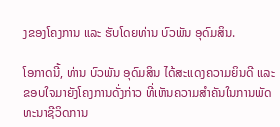ງຂອງໂຄງການ ແລະ ຮັບໂດຍທ່ານ ບົວພັນ ອຸດົມສິນ.

ໂອກາດນີ້, ທ່ານ ບົວພັນ ອຸດົມສິນ ໄດ້ສະແດງຄວາມຍິນດີ ແລະ ຂອບໃຈມາຍັງໂຄງການດັ່ງກ່າວ ທີ່ເຫັນຄວາມສຳຄັນໃນການພັດທະນາຊີວິດການ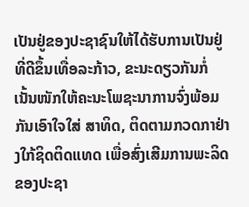ເປັນຢູ່ຂອງປະຊາຊົນໃຫ້ໄດ້ຮັບການເປັນຢູ່ທີ່ດີຂຶ້ນເທື່ອລະກ້າວ, ຂະນະດຽວກັນກໍ່ເນັ້ນໜັກໃຫ້ຄະນະໂພຊະນາການຈົ່ງພ້ອມກັນເອົາໃຈໃສ່ ສາທິດ, ຕິດຕາມກວດກາຢ່າງໃກ້ຊິດຕິດແທດ ເພື່ອສົ່ງເສີມການພະລິດຂອງປະຊາ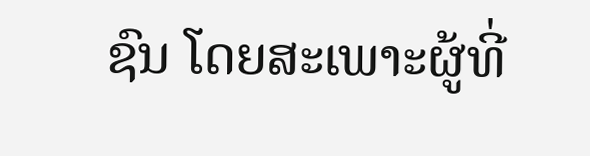ຊົນ ໂດຍສະເພາະຜູ້ທີ່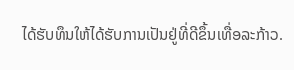ໄດ້ຮັບທຶນໃຫ້ໄດ້ຮັບການເປັນຢູ່ທີ່ດີຂຶ້ນເທື່ອລະກ້າວ.